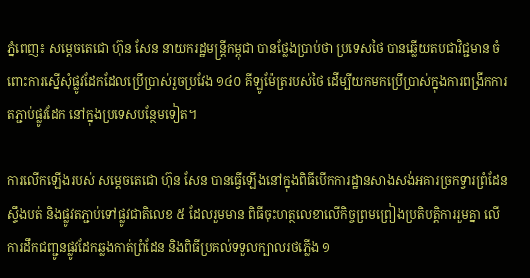ភ្នំពេញ៖ សម្ដេចតេជោ ហ៊ុន សែន នាយករដ្ឋមន្ត្រីកម្ពុជា បានថ្លែងប្រាប់ថា ប្រទេសថៃ បានឆ្លើយតបជាវិជ្ជមាន ចំពោះការស្នើសុំផ្លូវដែកដែលប្រើប្រាស់រួចប្រវែង ១៤០ គីឡូម៉ែត្ររបស់ថៃ ដើម្បីយកមកប្រើប្រាស់ក្នុងការពង្រីកការតភ្ជាប់ផ្លូវដែក នៅក្នុងប្រទេសបន្ថែមទៀត។

ការលើកឡើងរបស់ សម្ដេចតេជោ ហ៊ុន សែន បានធ្វើឡើងនៅក្នុងពិធីបើកការដ្ឋានសាងសង់អគារច្រកទ្វារព្រំដែនស្ទឹងបត់ និងផ្លូវតភ្ជាប់ទៅផ្លូវជាតិលេខ ៥ ដែលរួមមាន ពិធីចុះហត្ថលេខាលើកិច្ចព្រមព្រៀងប្រតិបត្តិការរួមគ្នា លើការដឹកជញ្ជូនផ្លូវដែកឆ្លងកាត់ព្រំដែន និងពិធីប្រគល់ទទួលក្បាលរថភ្លើង ១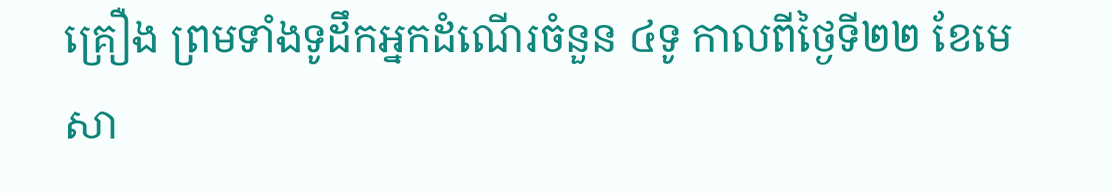គ្រឿង ព្រមទាំងទូដឹកអ្នកដំណើរចំនួន ៤ទូ កាលពីថ្ងៃទី២២ ខែមេសា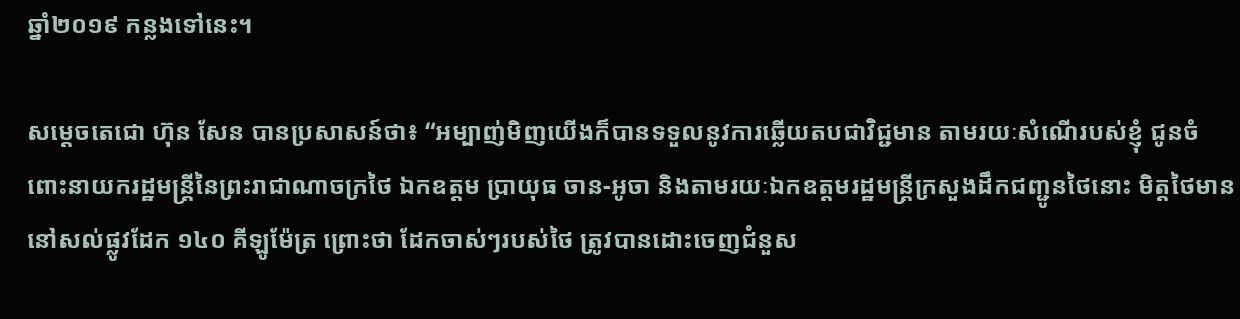ឆ្នាំ២០១៩ កន្លងទៅនេះ។

សម្ដេចតេជោ ហ៊ុន សែន បានប្រសាសន៍ថា៖ “អម្បាញ់មិញយើងក៏បានទទួលនូវការឆ្លើយតបជាវិជ្ជមាន តាមរយៈសំណើរបស់ខ្ញុំ ជូនចំពោះនាយករដ្ឋមន្ត្រីនៃព្រះរាជាណាចក្រថៃ ឯកឧត្តម ប្រាយុធ ចាន-អូចា និងតាមរយៈឯកឧត្តមរដ្ឋមន្ត្រីក្រសួងដឹកជញ្ជូនថៃនោះ មិត្តថៃមាននៅសល់ផ្លូវដែក ១៤០ គីឡូម៉ែត្រ ព្រោះថា ដែកចាស់ៗរបស់ថៃ ត្រូវបានដោះចេញជំនួស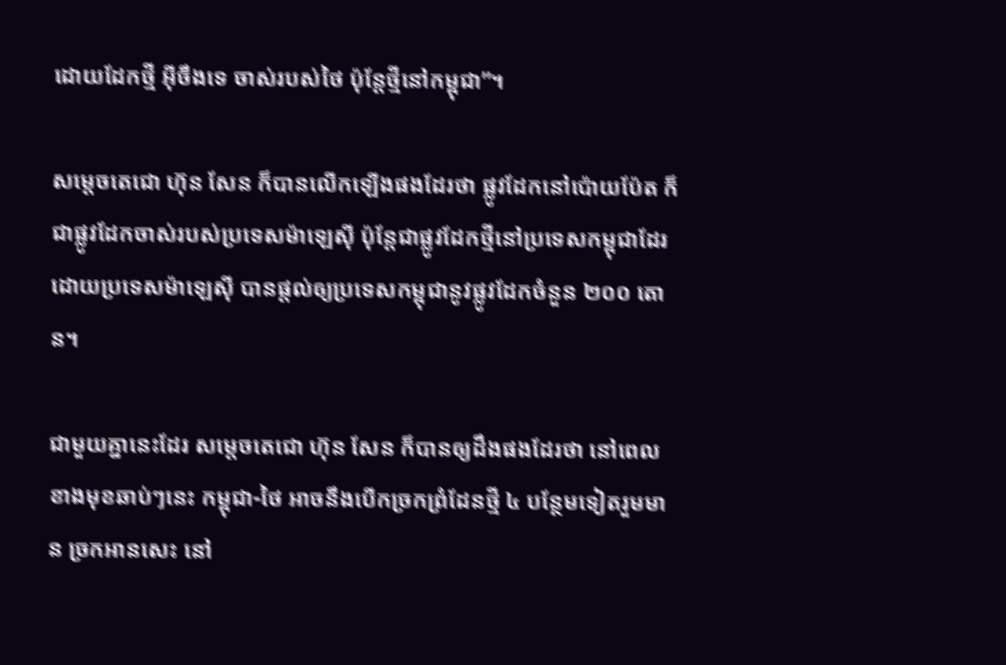ដោយដែកថ្មី អ៊ីចឹងទេ ចាស់របស់ថៃ ប៉ុន្តែថ្មីនៅកម្ពុជា”។

សម្ដេចតេជោ ហ៊ុន សែន ក៏បានលើកឡើងផងដែរថា ផ្លូវដែកនៅប៉ោយប៉ែត ក៏ជាផ្លូវដែកចាស់របស់ប្រទេសម៉ាឡេស៊ី ប៉ុន្តែជាផ្លូវដែកថ្មីនៅប្រទេសកម្ពុជាដែរ ដោយប្រទេសម៉ាឡេស៊ី បានផ្តល់ឲ្យប្រទេសកម្ពុជានូវផ្លូវដែកចំនួន ២០០ តោន។

ជាមួយគ្នានេះដែរ សម្ដេចតេជោ ហ៊ុន សែន ក៏បានឲ្យដឹងផងដែរថា នៅពេលខាងមុខឆាប់ៗនេះ កម្ពុជា-ថៃ អាចនឹងបើកច្រកព្រំដែនថ្មី ៤ បន្ថែមទៀតរួមមាន ច្រកអានសេះ នៅ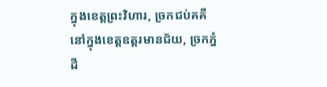ក្នុងខេត្តព្រះវិហារ, ច្រកជប់គគី នៅក្នុងខេត្តឧត្តរមានជ័យ, ច្រកភ្នំដី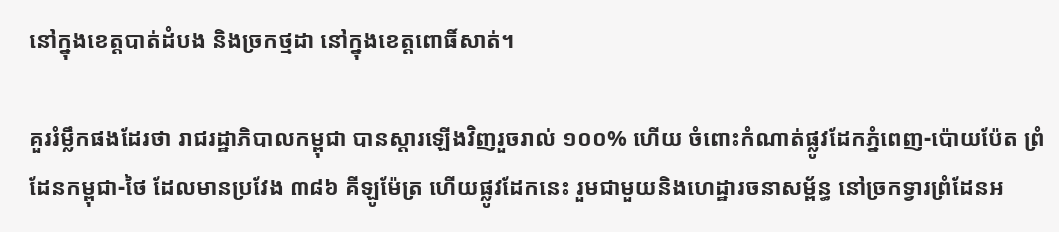នៅក្នុងខេត្តបាត់ដំបង និងច្រកថ្មដា នៅក្នុងខេត្តពោធិ៍សាត់។

គួររំម្លឹកផងដែរថា រាជរដ្ឋាភិបាលកម្ពុជា បានស្តារឡើងវិញរួចរាល់ ១០០% ហើយ ចំពោះកំណាត់ផ្លូវដែកភ្នំពេញ-ប៉ោយប៉ែត ព្រំដែនកម្ពុជា-ថៃ ដែលមានប្រវែង ៣៨៦ គីឡូម៉ែត្រ ហើយផ្លូវដែកនេះ រួមជាមួយនិងហេដ្ឋារចនាសម្ព័ន្ធ នៅច្រកទ្វារព្រំដែនអ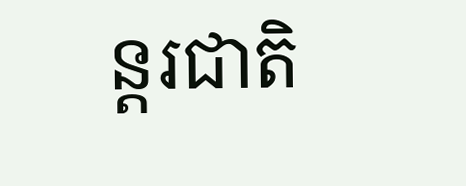ន្តរជាតិ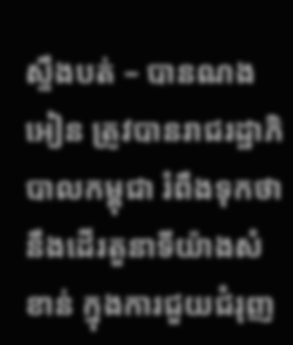ស្ទឹងបត់ – បានណងអៀន ត្រូវបានរាជរដ្ឋាភិបាលកម្ពុជា រំពឹងទុកថា នឹងដើរតួនាទីយ៉ាងសំខាន់ ក្នុងការជួយជំរុញ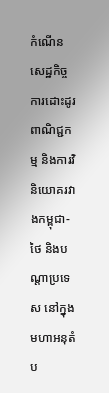កំណើនសេដ្ឋកិច្ច ការដោះដូរពាណិជ្ជកម្ម និងការវិនិយោគរវាងកម្ពុជា-ថៃ និងបណ្តាប្រទេស នៅក្នុងមហាអនុតំប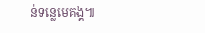ន់ទន្លេមេគង្គ៕